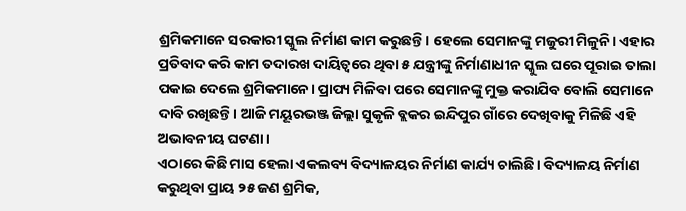ଶ୍ରମିକମାନେ ସରକାରୀ ସ୍କୁଲ ନିର୍ମାଣ କାମ କରୁଛନ୍ତି। ହେଲେ ସେମାନଙ୍କୁ ମଜୁରୀ ମିଳୁନି। ଏହାର ପ୍ରତିବାଦ କରି କାମ ତଦାରଖ ଦାୟିତ୍ୱରେ ଥିବା ୫ ଯନ୍ତ୍ରୀଙ୍କୁ ନିର୍ମାଣାଧୀନ ସ୍କୁଲ ଘରେ ପୂରାଇ ତାଲା ପକାଇ ଦେଲେ ଶ୍ରମିକମାନେ। ପ୍ରାପ୍ୟ ମିଳିବା ପରେ ସେମାନଙ୍କୁ ମୁକ୍ତ କରାଯିବ ବୋଲି ସେମାନେ ଦାବି ରଖିଛନ୍ତି। ଆଜି ମୟୂରଭଞ୍ଜ ଜିଲ୍ଲା ସୁକୃଳି ବ୍ଲକର ଇନ୍ଦିପୁର ଗାଁରେ ଦେଖିବାକୁ ମିଳିଛି ଏହି ଅଭାବନୀୟ ଘଟଣା।
ଏଠାରେ କିଛି ମାସ ହେଲା ଏକଲବ୍ୟ ବିଦ୍ୟାଳୟର ନିର୍ମାଣ କାର୍ଯ୍ୟ ଚାଲିଛି। ବିଦ୍ୟାଳୟ ନିର୍ମାଣ କରୁଥିବା ପ୍ରାୟ ୨୫ ଜଣ ଶ୍ରମିକ,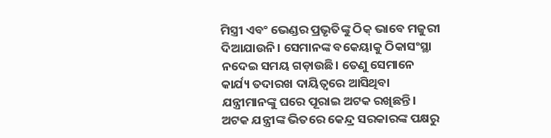ମିସ୍ତ୍ରୀ ଏବଂ ଭେଣ୍ଡର ପ୍ରଭୃତିଙ୍କୁ ଠିକ୍ ଭାବେ ମଜୁରୀ ଦିଆଯାଉନି। ସେମାନଙ୍କ ବକେୟାକୁ ଠିକାସଂସ୍ଥା ନଦେଇ ସମୟ ଗଡ଼ାଉଛି। ତେଣୁ ସେମାନେ କାର୍ଯ୍ୟ ତଦାରଖ ଦାୟିତ୍ୱରେ ଆସିଥିବା ଯନ୍ତ୍ରୀମାନଙ୍କୁ ଘରେ ପୂରାଇ ଅଟକ ରଖିଛନ୍ତି। ଅଟକ ଯନ୍ତ୍ରୀଙ୍କ ଭିତରେ କେନ୍ଦ୍ର ସରକାରଙ୍କ ପକ୍ଷରୁ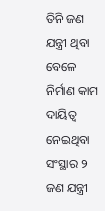ତିନି ଜଣ ଯନ୍ତ୍ରୀ ଥିବା ବେଳେ ନିର୍ମାଣ କାମ ଦାୟିତ୍ୱ ନେଇଥିବା ସଂସ୍ଥାର ୨ ଜଣ ଯନ୍ତ୍ରୀ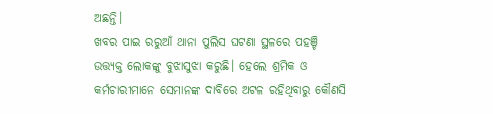ଅଛନ୍ତି।
ଖବର ପାଇ ରରୁଆଁ ଥାନା ପୁଲିସ ଘଟଣା ସ୍ଥଳରେ ପହଞ୍ଚି ଉତ୍ତ୍ୟକ୍ତ ଲୋକଙ୍କୁ ବୁଝାସୁଝା କରୁଛି। ହେଲେ ଶ୍ରମିକ ଓ କର୍ମଚାରୀମାନେ ସେମାନଙ୍କ ଦାବିରେ ଅଟଳ ରହିଥିବାରୁ କୌଣସି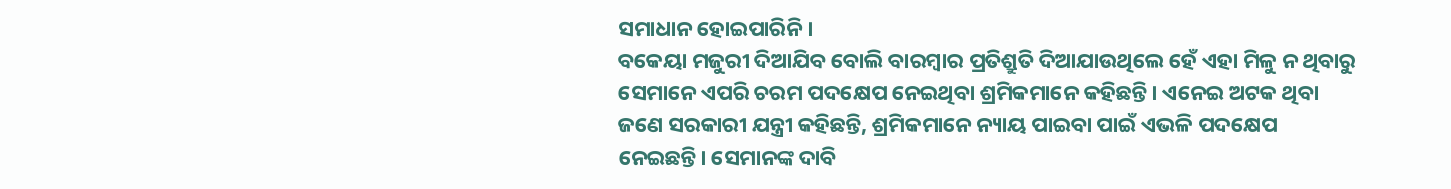ସମାଧାନ ହୋଇପାରିନି।
ବକେୟା ମଜୁରୀ ଦିଆଯିବ ବୋଲି ବାରମ୍ୱାର ପ୍ରତିଶ୍ରୁତି ଦିଆଯାଉଥିଲେ ହେଁ ଏହା ମିଳୁ ନ ଥିବାରୁ ସେମାନେ ଏପରି ଚରମ ପଦକ୍ଷେପ ନେଇଥିବା ଶ୍ରମିକମାନେ କହିଛନ୍ତି। ଏନେଇ ଅଟକ ଥିବା ଜଣେ ସରକାରୀ ଯନ୍ତ୍ରୀ କହିଛନ୍ତି, ଶ୍ରମିକମାନେ ନ୍ୟାୟ ପାଇବା ପାଇଁ ଏଭଳି ପଦକ୍ଷେପ ନେଇଛନ୍ତି। ସେମାନଙ୍କ ଦାବି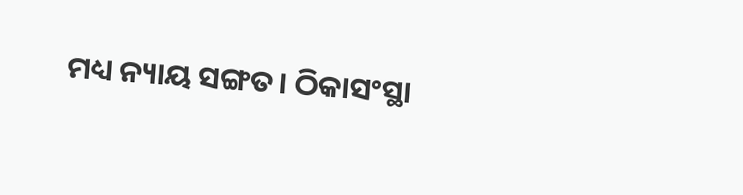ମଧ୍ୟ ନ୍ୟାୟ ସଙ୍ଗତ। ଠିକାସଂସ୍ଥା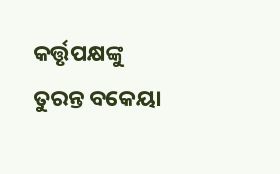କର୍ତ୍ତୃପକ୍ଷଙ୍କୁ ତୁରନ୍ତ ବକେୟା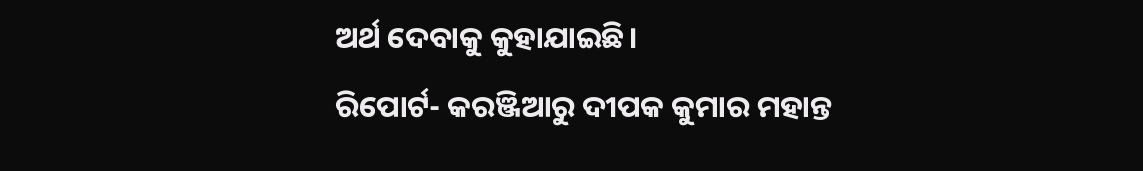ଅର୍ଥ ଦେବାକୁ କୁହାଯାଇଛି।
ରିପୋର୍ଟ- କରଞ୍ଜିଆରୁ ଦୀପକ କୁମାର ମହାନ୍ତ